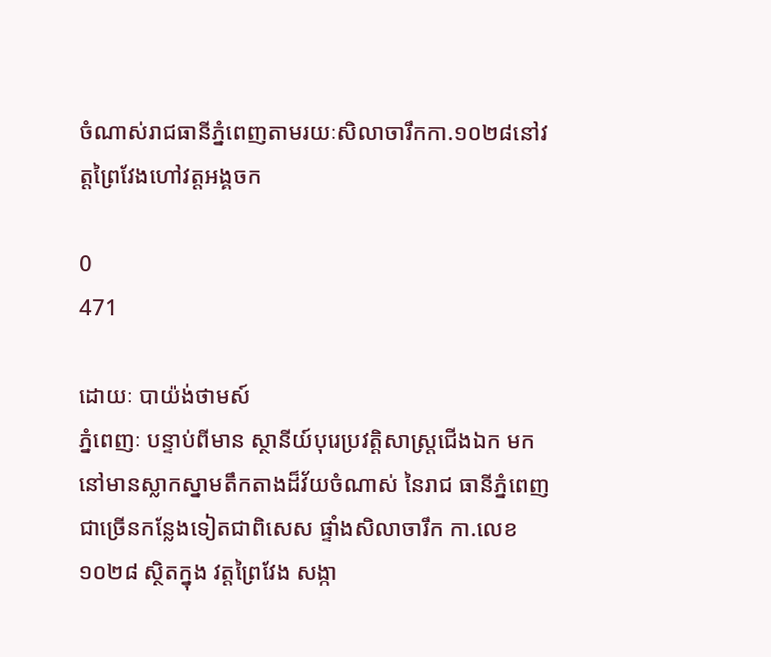ចំណាស់រាជធានីភ្នំពេញតាមរយៈសិលាចារឹកកា.១០២៨នៅវត្ដព្រៃវែងហៅវត្តអង្គចក

0
471

ដោយៈ បាយ៉ង់ថាមស៍
ភ្នំពេញៈ បន្ទាប់ពីមាន ស្ថានីយ៍បុរេប្រវត្ដិសាស្ដ្រជើងឯក មកនៅមានស្លាកស្នាមតឹកតាងដ៏វ័យចំណាស់ នៃរាជ ធានីភ្នំពេញ ជាច្រើនកន្លែងទៀតជាពិសេស ផ្ទាំងសិលាចារឹក កា.លេខ១០២៨ ស្ថិតក្នុង វត្ដព្រៃវែង សង្កា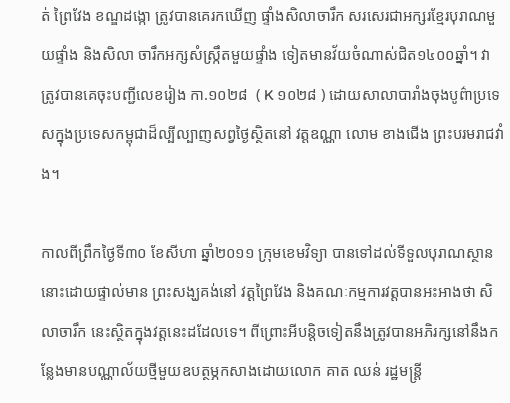ត់ ព្រៃវែង ខណ្ឌដង្កោ ត្រូវបានគេរកឃើញ ផ្ទាំងសិលាចារឹក សរសេរជាអក្សរខ្មែរបុរាណមួយផ្ទាំង និងសិលា ចារឹកអក្សសំស្ក្រឹតមួយផ្ទាំង ទៀតមានវ័យចំណាស់ជិត១៤០០ឆ្នាំ។ វាត្រូវបានគេចុះបញ្ជីលេខរៀង កា.១០២៨  ( K ១០២៨ ) ដោយសាលាបារាំងចុងបូព៌ាប្រទេសក្នុងប្រទេសកម្ពុជាដ៏ល្បីល្បាញសព្វថ្ងៃស្ថិតនៅ វត្ដឧណ្ណា លោម ខាងជើង ព្រះបរមរាជវាំង។

កាលពីព្រឹកថ្ងៃទី៣០ ខែសីហា ឆ្នាំ២០១១ ក្រុមខេមវិទ្យា បានទៅដល់ទីទួលបុរាណស្ថាននោះដោយផ្ទាល់មាន ព្រះសង្ឃគង់នៅ វត្ដព្រៃវែង និងគណៈកម្មការវត្ដបានអះអាងថា សិលាចារឹក នេះស្ថិតក្នុងវត្ដនេះដដែលទេ។ ពីព្រោះអីបន្ដិចទៀតនឹងត្រូវបានអភិរក្សនៅនឹងកន្លែងមានបណ្ណាល័យថ្មីមួយឧបត្ថម្ភកសាងដោយលោក គាត ឈន់ រដ្ឋមន្ដ្រី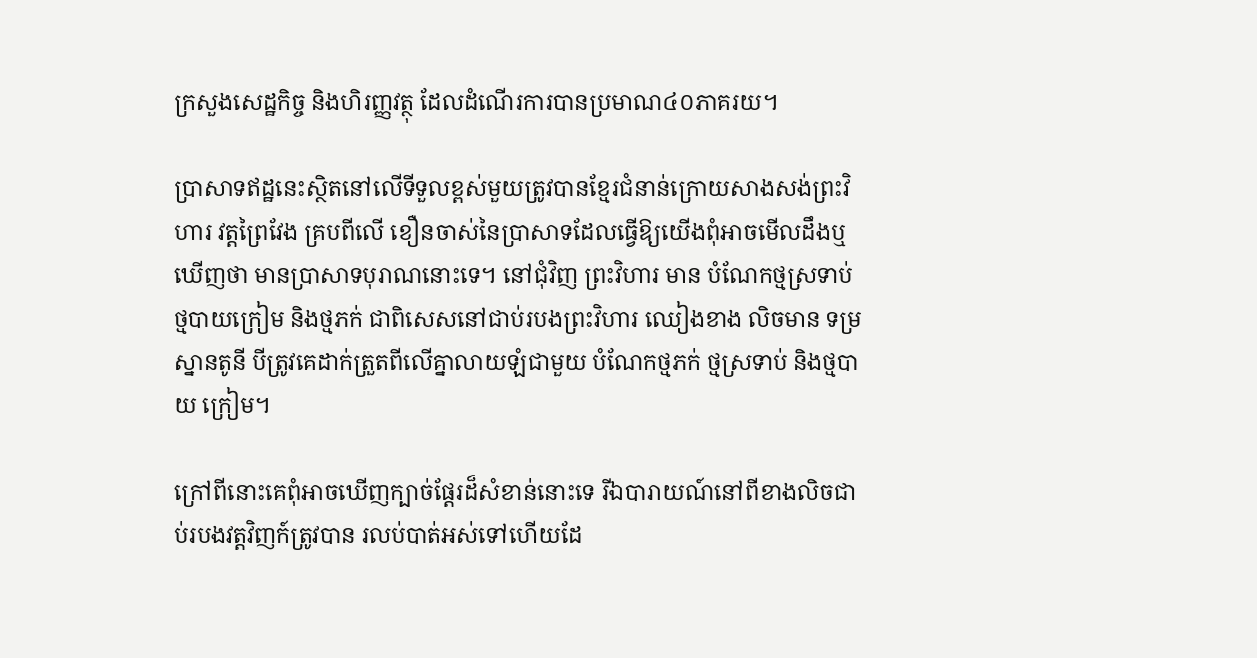ក្រសួងសេដ្ឋកិច្ច និងហិរញ្ញវត្ថុ ដែលដំណើរការបានប្រមាណ៤០ភាគរយ។

ប្រាសាទឥដ្ឋនេះស្ថិតនៅលើទីទួលខ្ពស់មួយត្រូវបានខ្មែរជំនាន់ក្រោយសាងសង់ព្រះវិហារ វត្ដព្រៃវែង គ្របពីលើ ខឿនចាស់នៃប្រាសាទដែលធ្វើឱ្យយើងពុំអាចមើលដឹងឬឃើញថា មានប្រាសាទបុរាណនោះទេ។ នៅជុំវិញ ព្រះវិហារ មាន បំណែកថ្មស្រទាប់ ថ្មបាយក្រៀម និងថ្មភក់ ជាពិសេសនៅជាប់របងព្រះវិហារ ឈៀងខាង លិចមាន ទម្រស្នានតូនី បីត្រូវគេដាក់ត្រួតពីលើគ្នាលាយឡំជាមួយ បំណែកថ្មភក់ ថ្មស្រទាប់ និងថ្មបាយ ក្រៀម។

ក្រៅពីនោះគេពុំអាចឃើញក្បាច់ផ្ដែរដ៏សំខាន់នោះទេ រីឯបារាយណ៍នៅពីខាងលិចជាប់របងវត្ដវិញក៍ត្រូវបាន រលប់បាត់អស់ទៅហើយដែ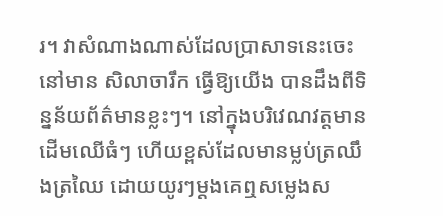រ។ វាសំណាងណាស់ដែលប្រាសាទនេះចេះនៅមាន សិលាចារឹក ធ្វើឱ្យយើង បានដឹងពីទិន្នន័យព័ត៌មានខ្លះៗ។ នៅក្នុងបរិវេណវត្ដមានដើមឈើធំៗ ហើយខ្ពស់ដែលមានម្លប់ត្រឈឹងត្រឈៃ ដោយយូរៗម្ដងគេឮសមេ្លងស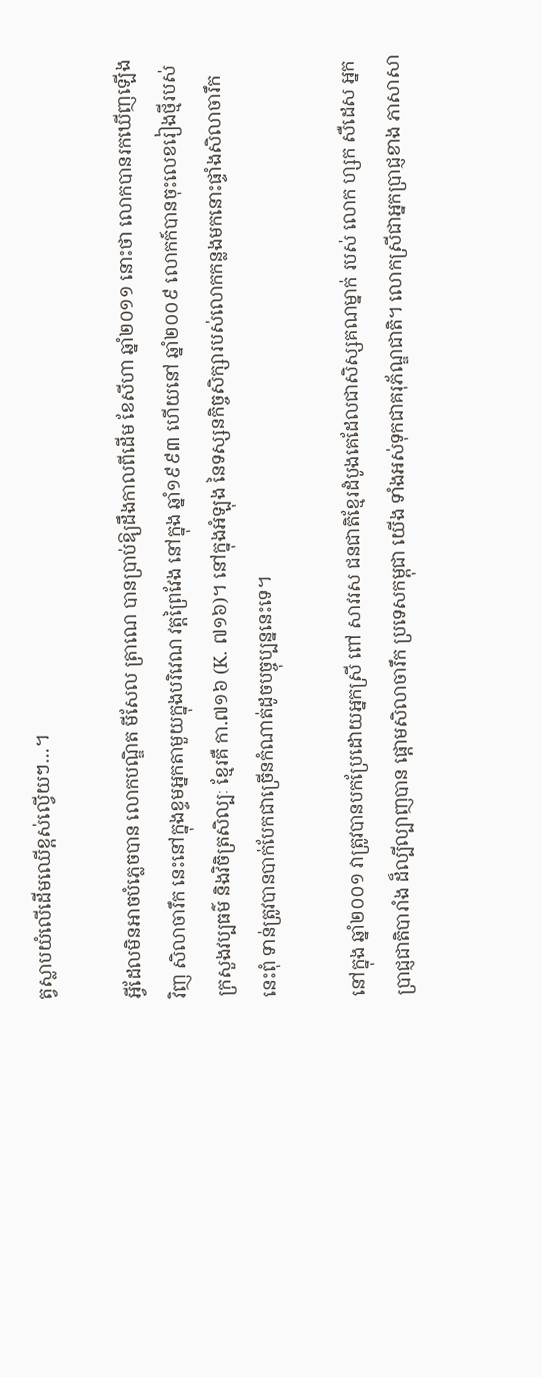ត្វស្លាបយំលើដើមឈើខ្ពស់ល្វើយៗ…។

អ្វីដែលមិនអាចបំភេ្លចបាន លោកបណ្ឌិត មីសែល ត្រាណេ បានប្រាប់ឱ្យដឹងកាលពីដើម ខែសីហា ឆ្នាំ២០១១ នោះថា លោកបានរកឃើញឡើងវិញ សិលាចារឹក នេះនៅក្នុងខ្ទមអ្នកតាមួយក្នុងបរិវេណ វត្ដព្រៃវែង នៅក្នុង ឆ្នាំ១៩៩៣ ហើយនៅ ឆ្នាំ២០០៩ លោកក៍បានចុះលេខរៀងថ្មីរបស់ ក្រសួងវប្បធម៌ និងវិចិត្រសិល្បៈ ខ្មែរគឺ កា.៧១៦ (K. ៧១៦)។ នៅក្នុងអំឡុង នៃទស្សនកិច្ចសិក្សារបស់លោកកន្លងមកនោះផ្ទាំងសិលាចារឹកនេះពុំ ទាន់ត្រូវបានបាក់បែកជាច្រើនកំណាត់ដូចបច្ចុប្បន្ននេះទេ។

នៅក្នុង ឆ្នាំ២០០១ វាត្រូវបានបកប្រែដោយអ្នកស្រី ពៅ សាវរស ជនជាតិខ្មែរដំបូងគេដែលជាសិស្សគណម្នាក់ របស់ លោក ហ្សក សឺដេស អ្នកប្រាជ្ញជាតិបារាំង ដ៏ល្បីល្បាញបាន ផ្ដោមសិលាចារឹក ប្រទេសកម្ពុជា យើង ទាំងអស់ទុកជាគរុភ័ណ្ឌជាតិ។ លោកស្រីជាអ្នកប្រាជ្ញខាង ភាសាសា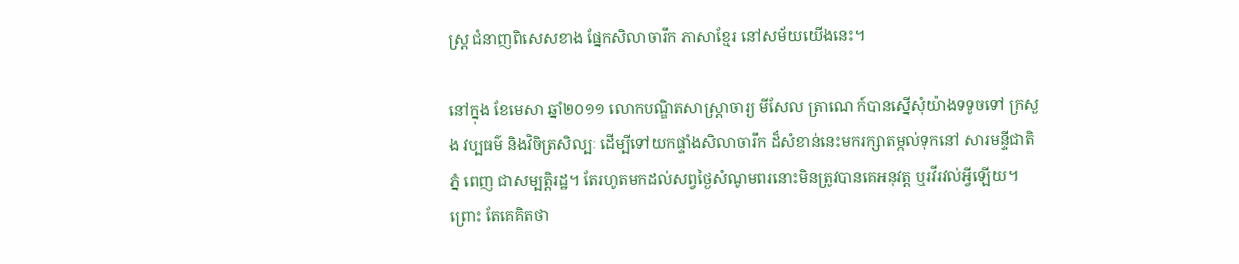ស្ដ្រ ជំនាញពិសេសខាង ផ្នែកសិលាចារឹក ភាសាខ្មែរ នៅសម័យយើងនេះ។

នៅក្នុង ខែមេសា ឆ្នាំ២០១១ លោកបណ្ឌិតសាស្ដ្រាចារ្យ មីសែល ត្រាណេ ក៍បានស្នើសុំយ៉ាងទទូចទៅ ក្រសួង វប្បធម៌ និងវិចិត្រសិល្បៈ ដើម្បីទៅយកផ្ទាំងសិលាចារឹក ដ៏សំខាន់នេះមករក្សាតម្កល់ទុកនៅ សារមន្ទីជាតិភ្នំ ពេញ ជាសម្បត្ដិរដ្ឋ។ តែរហូតមកដល់សព្វថ្ងៃសំណូមពរនោះមិនត្រូវបានគេអនុវត្ដ ឬរវីរវល់អ្វីឡើយ។ ព្រោះ តែគេគិតថា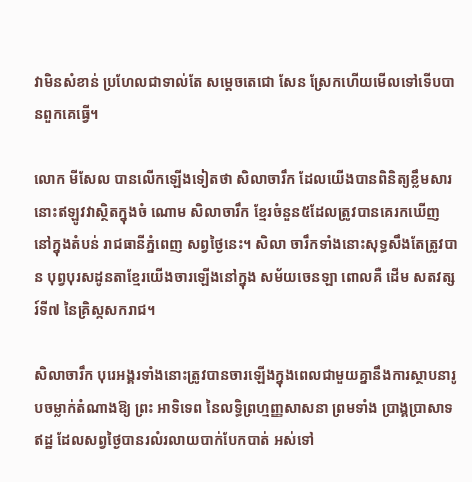វាមិនសំខាន់ ប្រហែលជាទាល់តែ សមេ្ដចតេជោ សែន ស្រែកហើយមើលទៅទើបបានពួកគេធ្វើ។

លោក មីសែល បានលើកឡើងទៀតថា សិលាចារឹក ដែលយើងបានពិនិត្យខ្លឹមសារនោះឥឡូវវាស្ថិតក្នុងចំ ណោម សិលាចារឹក ខ្មែរចំនួន៥ដែលត្រូវបានគេរកឃើញនៅក្នុងតំបន់ រាជធានីភ្នំពេញ សព្វថ្ងៃនេះ។ សិលា ចារឹកទាំងនោះសុទ្ធសឹងតែត្រូវបាន បុព្វបុរសដូនតាខ្មែរយើងចារឡើងនៅក្នុង សម័យចេនឡា ពោលគឺ ដើម សតវត្សរ៍ទី៧ នៃគ្រិស្កសករាជ។

សិលាចារឹក បុរេអង្គរទាំងនោះត្រូវបានចារឡើងក្នុងពេលជាមួយគ្នានឹងការស្ថាបនារូបចម្លាក់តំណាងឱ្យ ព្រះ អាទិទេព នៃលទ្ធិព្រហ្មញ្ញសាសនា ព្រមទាំង ប្រាង្គប្រាសាទឥដ្ឋ ដែលសព្វថ្ងៃបានរលំរលាយបាក់បែកបាត់ អស់ទៅ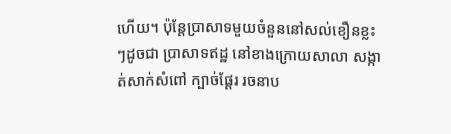ហើយ។ ប៉ុន្ដែប្រាសាទមួយចំនួននៅសល់ខឿនខ្លះៗដូចជា ប្រាសាទឥដ្ឋ នៅខាងក្រោយសាលា សង្កាត់សាក់សំពៅ ក្បាច់ផ្ដែរ រចនាប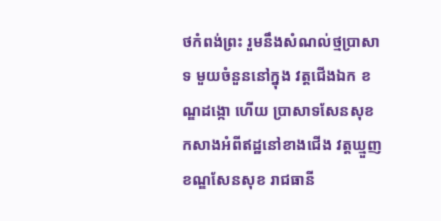ថកំពង់ព្រះ រួមនឹងសំណល់ថ្មប្រាសាទ មួយចំនួននៅក្នុង វត្ដជើងឯក ខណ្ឌដង្កោ ហើយ ប្រាសាទសែនសុខ កសាងអំពីឥដ្ឋនៅខាងជើង វត្ដឃ្មួញ ខណ្ឌសែនសុខ រាជធានី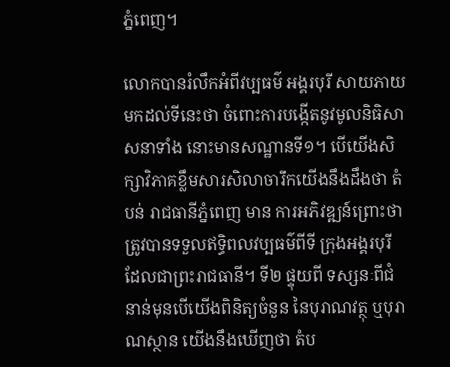ភ្នំពេញ។

លោកបានរំលឹកអំពីវប្បធម៌ អង្គរបុរី សាយភាយមកដល់ទីនេះថា ចំពោះការបង្កើតនូវមូលនិធិសាសនាទាំង នោះមានសណ្ឋានទី១។ បើយើងសិក្សាវិភាគខ្លឹមសារសិលាចារឹកយើងនឹងដឹងថា តំបន់ រាជធានីភ្នំពេញ មាន ការអភិវឌ្ឍន៍ព្រោះថា ត្រូវបានទទួលឥទ្ធិពលវប្បធម៌ពីទី ក្រុងអង្គរបុរី ដែលជាព្រះរាជធានី។ ទី២ ផ្ទុយពី ទស្សនៈពីជំនាន់មុនបើយើងពិនិត្យចំនួន នៃបុរាណវត្ថុ ឬបុរាណស្ថាន យើងនឹងឃើញថា តំប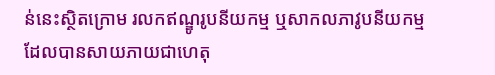ន់នេះស្ថិតក្រោម រលកឥណ្ឌូរូបនីយកម្ម ឬសាកលភាវូបនីយកម្ម ដែលបានសាយភាយជាហេតុ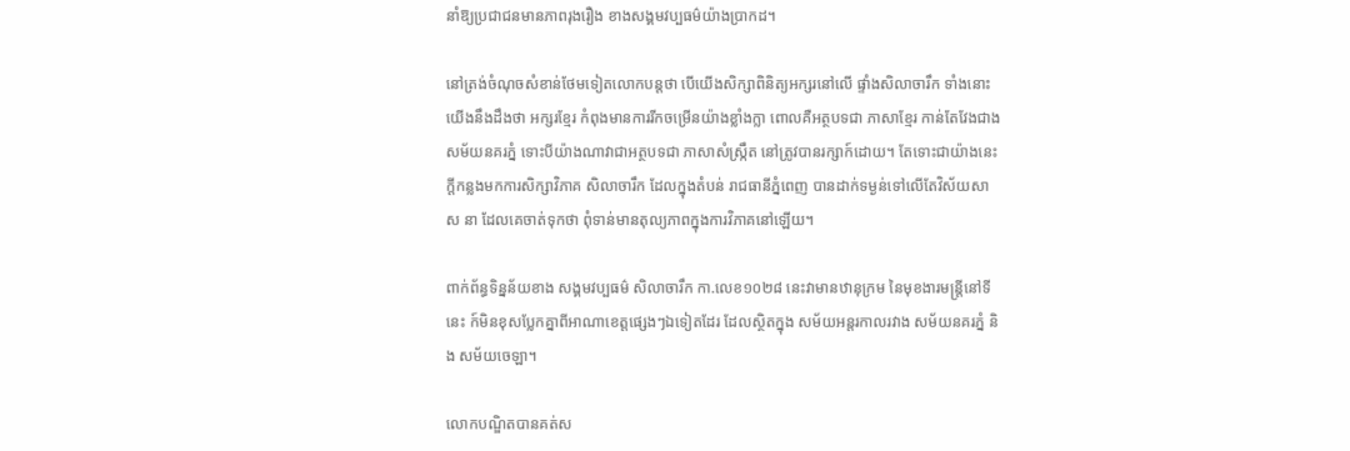នាំឱ្យប្រជាជនមានភាពរុងរឿង ខាងសង្គមវប្បធម៌យ៉ាងប្រាកដ។

នៅត្រង់ចំណុចសំខាន់ថែមទៀតលោកបន្ដថា បើយើងសិក្សាពិនិត្យអក្សរនៅលើ ផ្ទាំងសិលាចារឹក ទាំងនោះ យើងនឹងដឹងថា អក្សរខ្មែរ កំពុងមានការរីកចម្រើនយ៉ាងខ្លាំងក្លា ពោលគឺអត្ថបទជា ភាសាខ្មែរ កាន់តែវែងជាង សម័យនគរភ្នំ ទោះបីយ៉ាងណាវាជាអត្ថបទជា ភាសាសំស្ក្រឹត នៅត្រូវបានរក្សាក៍ដោយ។ តែទោះជាយ៉ាងនេះ ក្ដីកន្លងមកការសិក្សាវិភាគ សិលាចារឹក ដែលក្នុងតំបន់ រាជធានីភ្នំពេញ បានដាក់ទម្ងន់ទៅលើតែវិស័យសាស នា ដែលគេចាត់ទុកថា ពុំទាន់មានតុល្យភាពក្នុងការវិភាគនៅឡើយ។

ពាក់ព័ន្ធទិន្នន័យខាង សង្គមវប្បធម៌ សិលាចារឹក កា.លេខ១០២៨ នេះវាមានឋានុក្រម នៃមុខងារមន្ដ្រីនៅទីនេះ ក៍មិនខុសប្លែកគ្នាពីអាណាខេត្ដផេ្សងៗឯទៀតដែរ ដែលស្ថិតក្នុង សម័យអន្ដរកាលរវាង សម័យនគរភ្នំ និង សម័យចេឡា។

លោកបណ្ឌិតបានគត់ស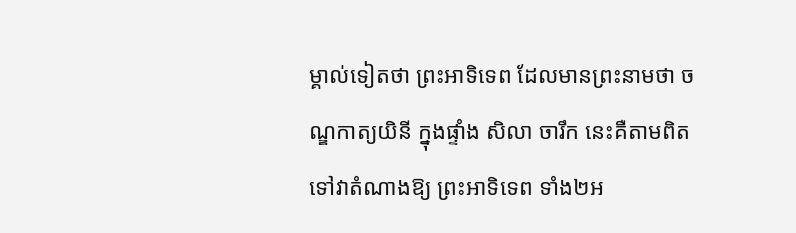ម្គាល់ទៀតថា ព្រះអាទិទេព ដែលមានព្រះនាមថា ចណ្ឌកាត្យយិនី ក្នុងផ្ទាំង សិលា ចារឹក នេះគឺតាមពិតទៅវាតំណាងឱ្យ ព្រះអាទិទេព ទាំង២អ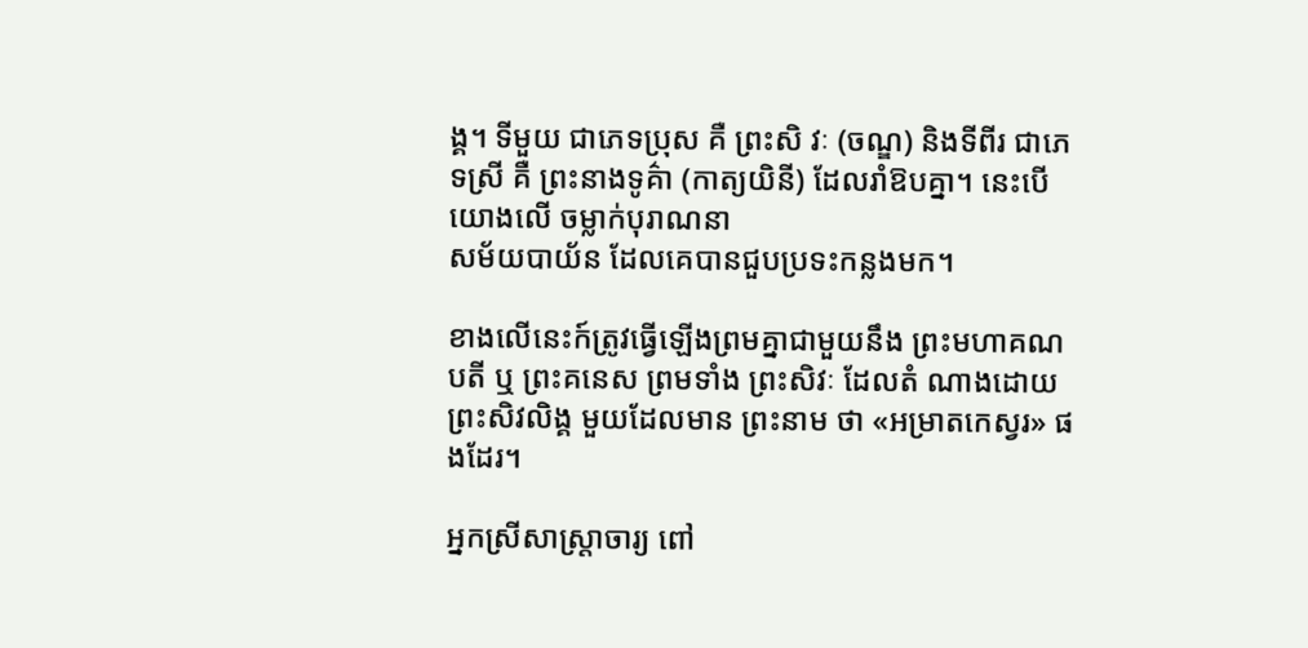ង្គ។ ទីមួយ ជាភេទប្រុស គឺ ព្រះសិ វៈ (ចណ្ឌ) និងទីពីរ ជាភេទស្រី គឺ ព្រះនាងទូគ៌ា (កាត្យយិនី) ដែលរាំឱបគ្នា។ នេះបើយោងលើ ចម្លាក់បុរាណនា
សម័យបាយ័ន ដែលគេបានជួបប្រទះកន្លងមក។

ខាងលើនេះក៍ត្រូវធ្វើឡើងព្រមគ្នាជាមួយនឹង ព្រះមហាគណបតី ឬ ព្រះគនេស ព្រមទាំង ព្រះសិវៈ ដែលតំ ណាងដោយ ព្រះសិវលិង្គ មួយដែលមាន ព្រះនាម ថា «អម្រាតកេស្វរ» ផងដែរ។

អ្នកស្រីសាស្ដ្រាចារ្យ ពៅ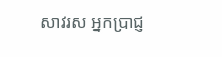សាវរស អ្នកប្រាជ្ញ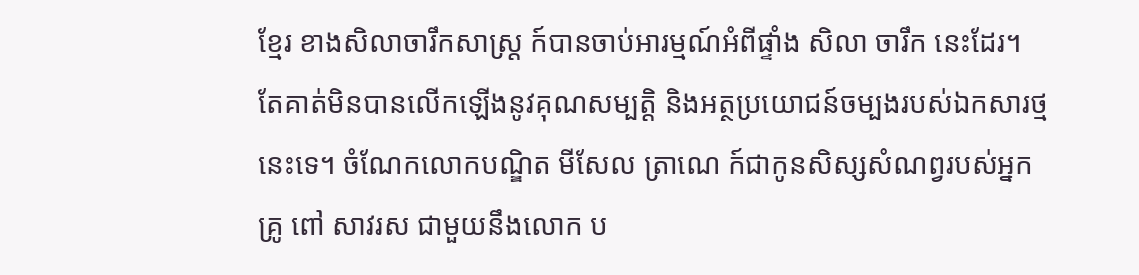ខ្មែរ ខាងសិលាចារឹកសាស្ដ្រ ក៍បានចាប់អារម្មណ៍អំពីផ្ទាំង សិលា ចារឹក នេះដែរ។ តែគាត់មិនបានលើកឡើងនូវគុណសម្បត្ដិ និងអត្ថប្រយោជន៍ចម្បងរបស់ឯកសារថ្មនេះទេ។ ចំណែកលោកបណ្ឌិត មីសែល ត្រាណេ ក៍ជាកូនសិស្សសំណព្វរបស់អ្នកគ្រូ ពៅ សាវរស ជាមួយនឹងលោក ប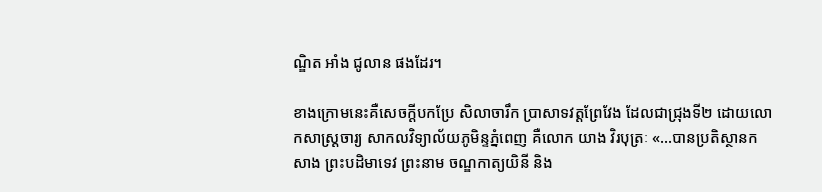ណ្ឌិត អាំង ជូលាន ផងដែរ។

ខាងក្រោមនេះគឺសេចក្ដីបកប្រែ សិលាចារឹក ប្រាសាទវត្ដព្រែវែង ដែលជាជ្រុងទី២ ដោយលោកសាស្ដ្រចារ្យ សាកលវិទ្យាល័យភូមិន្ទភ្នំពេញ គឺលោក យាង វិរបុត្រៈ «…បានប្រតិស្ថានកសាង ព្រះបដិមាទេវ ព្រះនាម ចណ្ឌកាត្យយិនី និង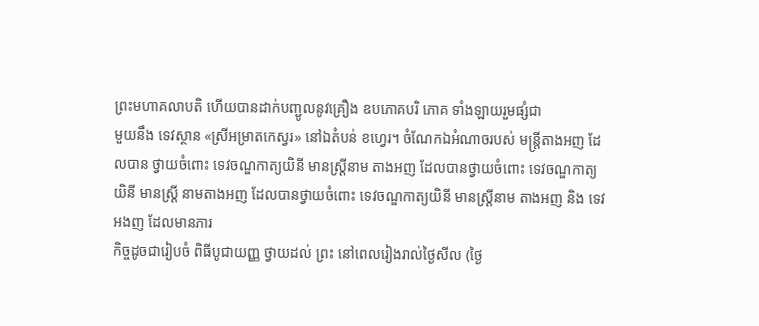ព្រះមហាគលាបតិ ហើយបានដាក់បញ្ជូលនូវគ្រឿង ឧបភោគបរិ ភោគ ទាំងឡាយរួមផ្សំជា
មួយនឹង ទេវស្ថាន «ស្រីអម្រាតកេស្វរ» នៅឯតំបន់ ខហេ្វរ។ ចំណែកឯអំណាចរបស់ មន្ដ្រីតាងអញ ដែលបាន ថ្វាយចំពោះ ទេវចណ្ឌកាត្យយិនី មានស្ដ្រីនាម តាងអញ ដែលបានថ្វាយចំពោះ ទេវចណ្ឌកាត្យយិនី មានស្ដ្រី នាមតាងអញ ដែលបានថ្វាយចំពោះ ទេវចណ្ឌកាត្យយិនី មានស្ដ្រីនាម តាងអញ និង ទេវអងញ ដែលមានភារ
កិច្ចដូចជារៀបចំ ពិធីបូជាយញ្ញ ថ្វាយដល់ ព្រះ នៅពេលរៀងរាល់ថ្ងៃសីល (ថ្ងៃ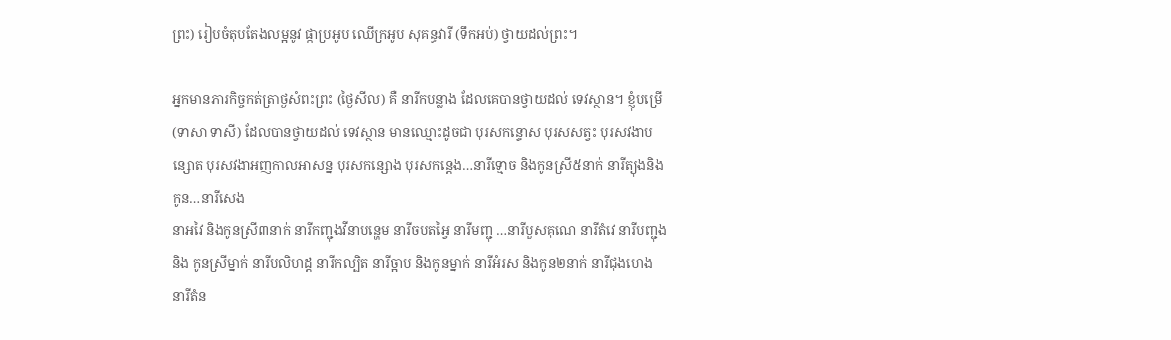ព្រះ) រៀបចំតុបតែងលម្អនូវ ផ្កាប្រអូប ឈើក្រអូប សុគន្ធវារី (ទឹកអប់) ថ្វាយដល់ព្រះ។

អ្នកមានភារកិច្ចកត់ត្រាថ្ងសំពះព្រះ (ថ្ងៃសីល) គឺ នារីកបន្លាង ដែលគេបានថ្វាយដល់ ទេវស្ថាន។ ខ្ញុំបម្រើ (ទាសា ទាសី) ដែលបានថ្វាយដល់ ទេវស្ថាន មានឈ្មោះដូចជា បុរសកន្ទោស បុរសសត្វះ បុរសវងាប ន្សោត បុរសវងាអញកាលអាសន្ន បុរសកន្សោង បុរសកនេ្ដង…នារីទ្មោច និងកូនស្រី៥នាក់ នារីត្យុងនិងកូន…នារីសេង
នាអវៃ និងកូនស្រី៣នាក់ នារីកញ្ជុងវីនាបនេ្ហម នារីចបតអ្វៃ នារីមញ្ជុ …នារីបួសគុណេ នារីតំវេ នារីបញ្ជុង និង កូនស្រីម្នាក់ នារីបលិហដ្ដ នារីកល្បិត នារីច្អាប និងកូនម្នាក់ នារីអំរស និងកូន២នាក់ នារីជុងហេង នារីតំន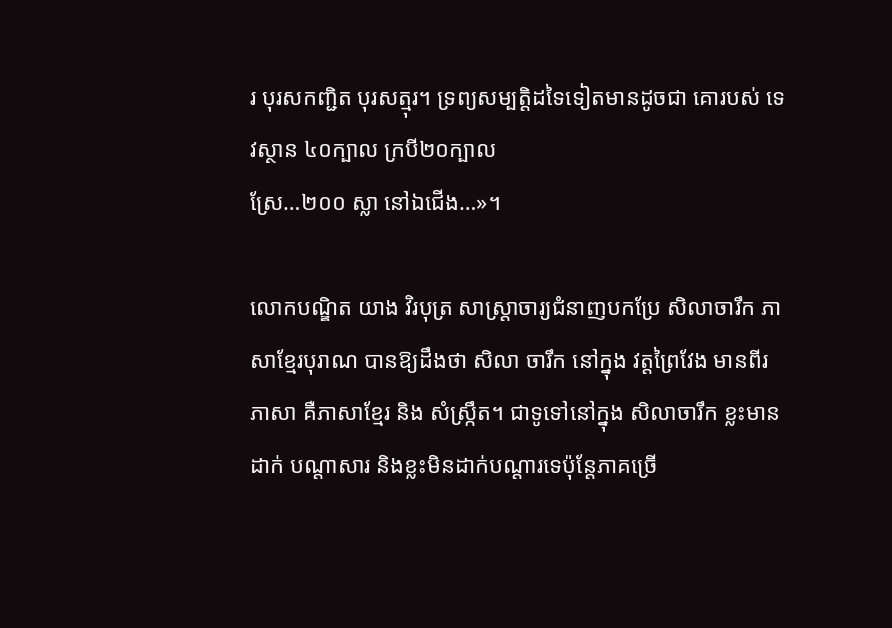រ បុរសកញ្ជិត បុរសត្មុរ។ ទ្រព្យសម្បត្ដិដទៃទៀតមានដូចជា គោរបស់ ទេវស្ថាន ៤០ក្បាល ក្របី២០ក្បាល
ស្រែ…២០០ ស្លា នៅឯជើង…»។

លោកបណ្ឌិត យាង វិរបុត្រ សាស្ដ្រាចារ្យជំនាញបកប្រែ សិលាចារឹក ភាសាខ្មែរបុរាណ បានឱ្យដឹងថា សិលា ចារឹក នៅក្នុង វត្ដព្រៃវែង មានពីរភាសា គឺភាសាខ្មែរ និង សំស្ក្រឹត។ ជាទូទៅនៅក្នុង សិលាចារឹក ខ្លះមានដាក់ បណ្ដាសារ និងខ្លះមិនដាក់បណ្ដារទេប៉ុន្ដែភាគច្រើ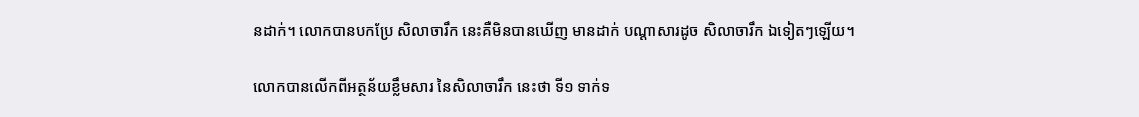នដាក់។ លោកបានបកប្រែ សិលាចារឹក នេះគឺមិនបានឃើញ មានដាក់ បណ្ដាសារដូច សិលាចារឹក ឯទៀតៗឡើយ។

លោកបានលើកពីអត្ថន័យខ្លឹមសារ នៃសិលាចារឹក នេះថា ទី១ ទាក់ទ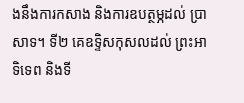ងនឹងការកសាង និងការឧបត្ថម្ភដល់ ប្រាសាទ។ ទី២ គេឧទ្ទិសកុសលដល់ ព្រះអាទិទេព និងទី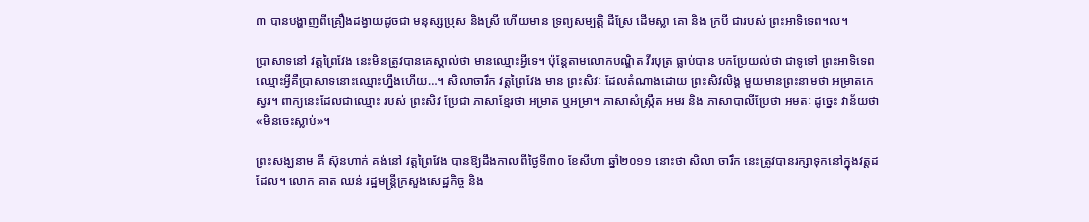៣ បានបង្ហាញពីគ្រឿងដង្វាយដូចជា មនុស្សប្រុស និងស្រី ហើយមាន ទ្រព្យសម្បត្ដិ ដីស្រែ ដើមស្លា គោ និង ក្របី ជារបស់ ព្រះអាទិទេព។ល។

ប្រាសាទនៅ វត្ដព្រៃវែង នេះមិនត្រូវបានគេស្គាល់ថា មានឈ្មោះអ្វីទេ។ ប៉ុន្ដែតាមលោកបណ្ឌិត វីរបុត្រ ធ្លាប់បាន បកប្រែយល់ថា ជាទូទៅ ព្រះអាទិទេព ឈ្មោះអ្វីគឺប្រាសាទនោះឈ្មោះហ្នឹងហើយ…។ សិលាចារឹក វត្ដព្រៃវែង មាន ព្រះសិវៈ ដែលតំណាងដោយ ព្រះសិវលិង្គ មួយមានព្រះនាមថា អម្រាតកេស្វរ។ ពាក្យនេះដែលជាឈ្មោះ របស់ ព្រះសិវ ប្រែជា ភាសាខ្មែរថា អម្រាត ឬអម្រា។ ភាសាសំស្ក្រឹត អមរ និង ភាសាបាលីប្រែថា អមតៈ ដូចេ្នះ វាន័យថា «មិនចេះស្លាប់»។

ព្រះសង្ឃនាម គី ស៊ុនហាក់ គង់នៅ វត្ដព្រៃវែង បានឱ្យដឹងកាលពីថ្ងៃទី៣០ ខែសីហា ឆ្នាំ២០១១ នោះថា សិលា ចារឹក នេះត្រូវបានរក្សាទុកនៅក្នុងវត្ដដដែល។ លោក គាត ឈន់ រដ្ឋមន្ដ្រីក្រសួងសេដ្ឋកិច្ច និង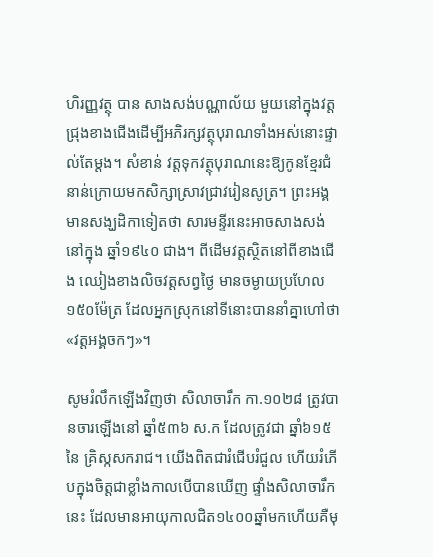ហិរញ្ញវត្ថុ បាន សាងសង់បណ្ណាល័យ មួយនៅក្នុងវត្ដជ្រុងខាងជើងដើម្បីអភិរក្សវត្ថុបុរាណទាំងអស់នោះផ្ទាល់តែម្ដង។ សំខាន់ វត្ដទុកវត្ថុបុរាណនេះឱ្យកូនខ្មែរជំនាន់ក្រោយមកសិក្សាស្រាវជ្រាវរៀនសូត្រ។ ព្រះអង្គមានសង្ឃដិកាទៀតថា សារមន្ទីរនេះអាចសាងសង់នៅក្នុង ឆ្នាំ១៩៤០ ជាង។ ពីដើមវត្ដស្ថិតនៅពីខាងជើង ឈៀងខាងលិចវត្ដសព្វថ្ងៃ មានចម្ងាយប្រហែល១៥០ម៉ែត្រ ដែលអ្នកស្រុកនៅទីនោះបាននាំគ្នាហៅថា «វត្តអង្គចកៗ»។

សូមរំលឹកឡើងវិញថា សិលាចារឹក កា.១០២៨ ត្រូវបានចារឡើងនៅ ឆ្នាំ៥៣៦ ស.ក ដែលត្រូវជា ឆ្នាំ៦១៥ នៃ គ្រិស្កសករាជ។ យើងពិតជារំជើបរំជួល ហើយរំភើបក្នុងចិត្ដជាខ្លាំងកាលបើបានឃើញ ផ្ទាំងសិលាចារឹក នេះ ដែលមានអាយុកាលជិត១៤០០ឆ្នាំមកហើយគឺមុ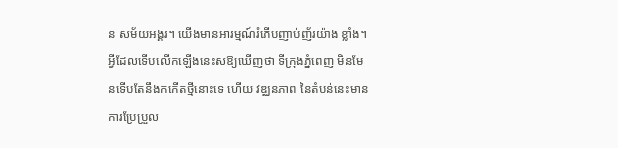ន សម័យអង្គរ។ យើងមានអារម្មណ៍រំភើបញាប់ញ័រយ៉ាង ខ្លាំង។ អ្វីដែលទើបលើកឡើងនេះសឱ្យឃើញថា ទីក្រុងភ្នំពេញ មិនមែនទើបតែនឹងកកើតថ្មីនោះទេ ហើយ វឌ្ឈនភាព នៃតំបន់នេះមានការប្រែប្រួល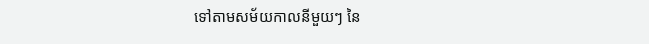ទៅតាមសម័យកាលនីមួយៗ នៃ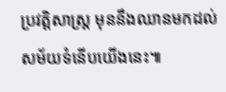ប្រវត្ដិសាស្ដ្រ មុននឹងឈានមកដល់ សម័យទំនើបយើងនេះ៕